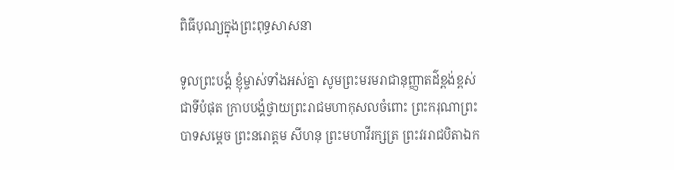ពិធីបុណ្យក្នុងព្រះពុទ្ធសាសនា

ទូលព្រះបង្គំ ខ្ញុំម្ចាស់ទាំងអស់គ្នា សូមព្រះមរមរាជានុញ្ញាតដ៌ខ្ពង់ខ្ពស់ជាទីបំផុត ក្រាបបង្គំថ្វាយព្រះរាជមហាកុសលចំពោះ ព្រះករុណាព្រះបាទសម្តេច ព្រះនរោត្តម សីហនុ ព្រះមហាវីរក្សត្រ ព្រះវររាជបិតាឯក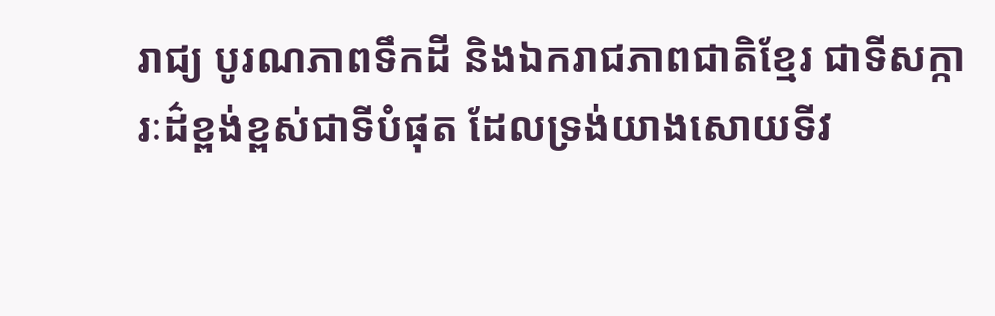រាជ្យ បូរណភាពទឹកដី និងឯករាជភាពជាតិខ្មែរ ជាទីសក្ការៈដ៌ខ្ពង់ខ្ពស់ជាទីបំផុត ដែលទ្រង់យាងសោយទីវ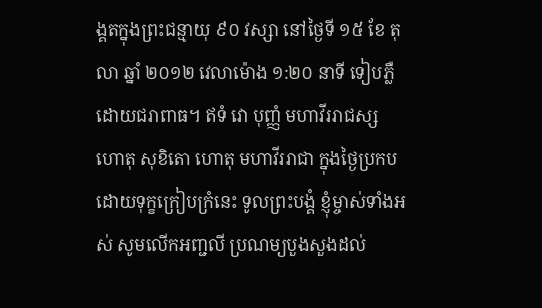ង្គតក្នុងព្រះជន្មាយុ ៩០ វស្សា នៅថ្ងៃទី ១៥ ខែ តុលា ឆ្នាំ ២០១២ វេលាម៉ោង ១:២០ នាទី ទៀបភ្លឺ ដោយជរាពាធ។ ឥទំ វោ បុញ្ញំ មហាវីររាជស្ស ហោតុ សុខិតោ ហោតុ មហាវីររាជា ក្នុងថ្ងៃប្រកបដោយទុក្ខក្រៀបក្រំនេះ ទូលព្រះបង្គំ ខ្ញុំម្ចាស់ទាំងអស់ សូមលើកអញ្ជលី ប្រណម្យបួងសួងដល់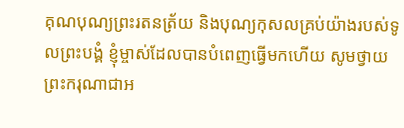គុណបុណ្យព្រះរតនត្រ័យ និងបុណ្យកុសលគ្រប់យ៉ាងរបស់ទូលព្រះបង្គំ ខ្ញុំម្ចាស់ដែលបានបំពេញធ្វើមកហើយ សូមថ្វាយ ព្រះករុណាជាអ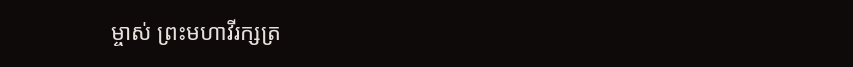ម្ចាស់ ព្រះមហាវីរក្សត្រ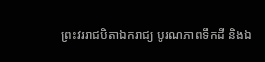ព្រះវររាជបិតាឯករាជ្យ បូរណភាពទឹកដី និងឯ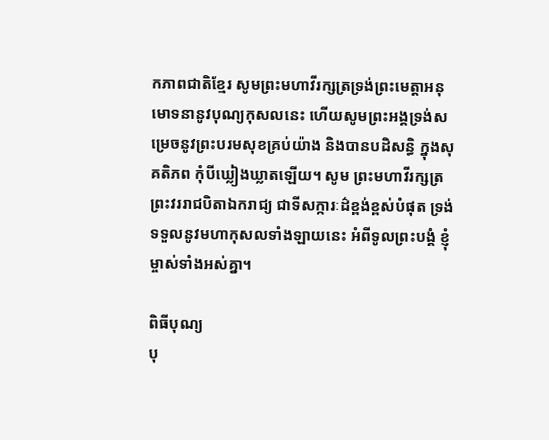កភាពជាតិខ្មែរ សូមព្រះមហាវីរក្សត្រទ្រង់ព្រះមេត្តាអនុមោទនានូវបុណ្យកុសលនេះ ហើយសូមព្រះអង្គទ្រង់សម្រេចនូវព្រះបរមសុខគ្រប់យ៉ាង និងបានបដិសន្ធិ ក្នុងសុគតិភព កុំបីឃ្លៀងឃ្លាតឡើយ។ សូម ព្រះមហាវីរក្សត្រ ព្រះវររាជបិតាឯករាជ្យ ជាទីសក្ការៈដ៌ខ្ពង់ខ្ពស់បំផុត ទ្រង់ទទួលនូវមហាកុសលទាំងឡាយនេះ អំពីទូលព្រះបង្គំ ខ្ញុំម្ចាស់ទាំងអស់គ្នា។

ពិធីបុណ្យ
បុ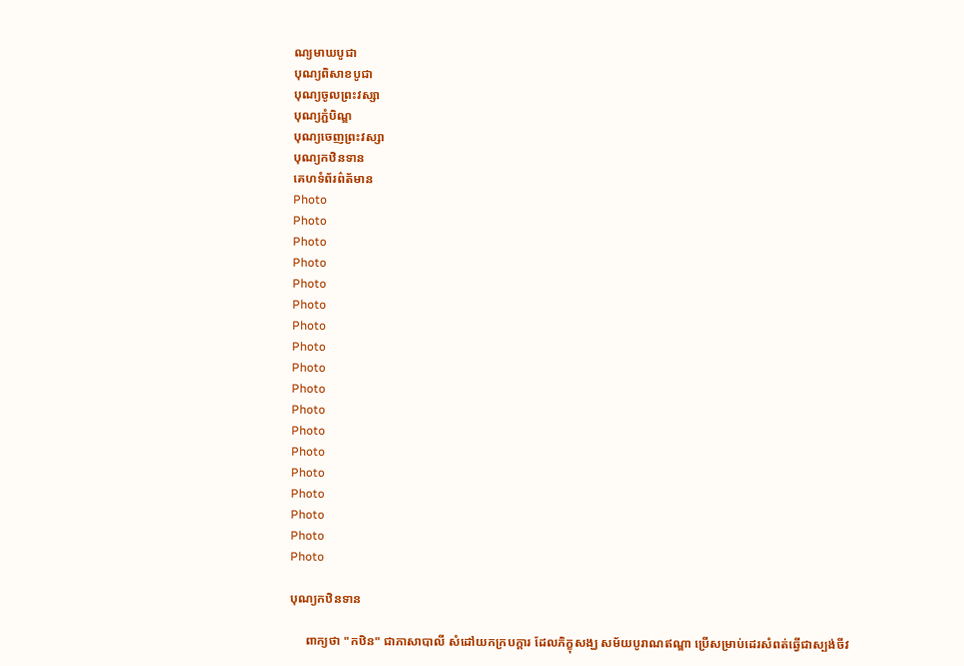ណ្យមាឃបូជា
បុណ្យពិសាខបូជា
បុណ្យចូលព្រះវស្សា
បុណ្យភ្ជំបិណ្ឌ
បុណ្យចេញព្រះវស្សា
បុណ្យកឋិនទាន
គេហទំព័រព៌ត័មាន
Photo
Photo
Photo
Photo
Photo
Photo
Photo
Photo
Photo
Photo
Photo
Photo
Photo
Photo
Photo
Photo
Photo
Photo

បុណ្យកឋិនទាន

     ពាក្យថា "កឋិន" ជាភាសាបាលី សំដៅយកក្របក្តារ ដែលភិក្ខុសង្ឃ សម័យបូរាណឥណ្ឌា ប្រើសម្រាប់ដេរសំពត់ឆ្វើជាស្បង់ចីវ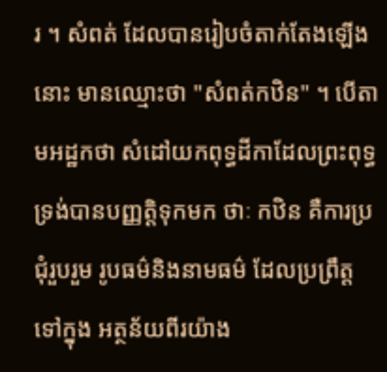រ ។ សំពត់ ដែលបានរៀបចំតាក់តែងឡើងនោះ មានឈ្មោះថា "សំពត់កឋិន" ។ បើតាមអដ្ឋកថា សំដៅយកពុទ្ធដីកាដែលព្រះពុទ្ធទ្រង់បានបញ្ញត្តិទុកមក ថាៈ កឋិន គឺការប្រជុំរួបរួម រូបធម៌និងនាមធម៌ ដែលប្រព្រឹត្តទៅក្នុង អត្ថន័យពីរយ៉ាង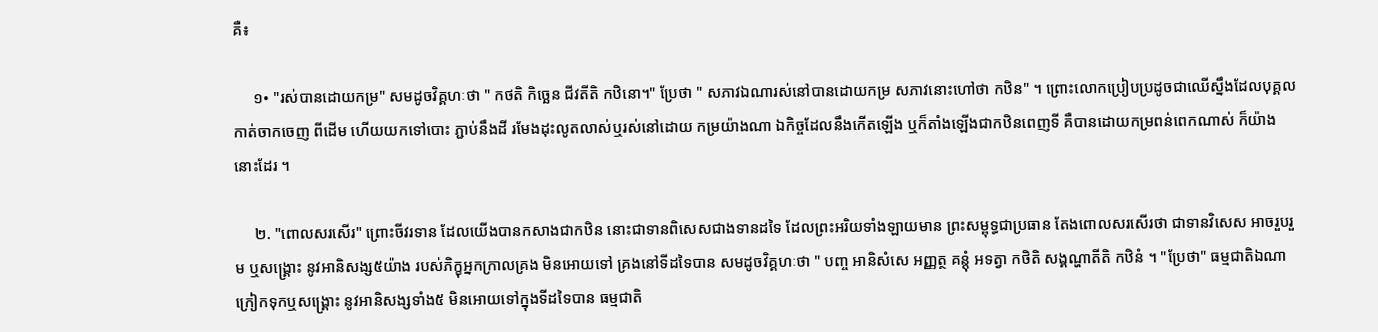គឺ៖

     ១• "រស់បានដោយកម្រ" សមដូចវិគ្គហៈថា " កថតិ កិច្ឆេន ជីវតីតិ កឋិនោ។" ប្រែថា " សភាវឯណារស់នៅបានដោយកម្រ សភាវនោះហៅថា កឋិន" ។ ព្រោះលោកប្រៀបប្រដូចជាឈើស្នឹងដែលបុគ្គលកាត់ចាកចេញ ពីដើម ហើយយកទៅបោះ ភ្ជាប់នឹងដី រមែងដុះលូតលាស់ឬរស់នៅដោយ កម្រយ៉ាងណា ឯកិច្ចដែលនឹងកើតឡើង ឬក៏តាំងឡើងជាកឋិនពេញទី គឺបានដោយកម្រពន់ពេកណាស់ ក៏យ៉ាងនោះដែរ ។

     ២. "ពោលសរសើរ" ព្រោះចីវរទាន ដែលយើងបានកសាងជាកឋិន នោះជាទានពិសេសជាងទានដទៃ ដែលព្រះអរិយទាំងឡាយមាន ព្រះសម្ពុទ្ធជាប្រធាន តែងពោលសរសើរថា ជាទានវិសេស អាចរួបរួម ឬសង្គ្រោះ នូវអានិសង្ស៥យ៉ាង របស់ភិក្ខុអ្នកក្រាលគ្រង មិនអោយទៅ គ្រងនៅទីដទៃបាន សមដូចវិគ្គហៈថា " បញ្ច អានិសំសេ អញ្ញត្ថ គន្តុំ អទត្វា កថិតិ សង្គណ្ហាតីតិ កឋិនំ ។ "ប្រែថា" ធម្មជាតិឯណាក្រៀកទុកឬសង្គ្រោះ នូវអានិសង្សទាំង៥ មិនអោយទៅក្នុងទីដទៃបាន ធម្មជាតិ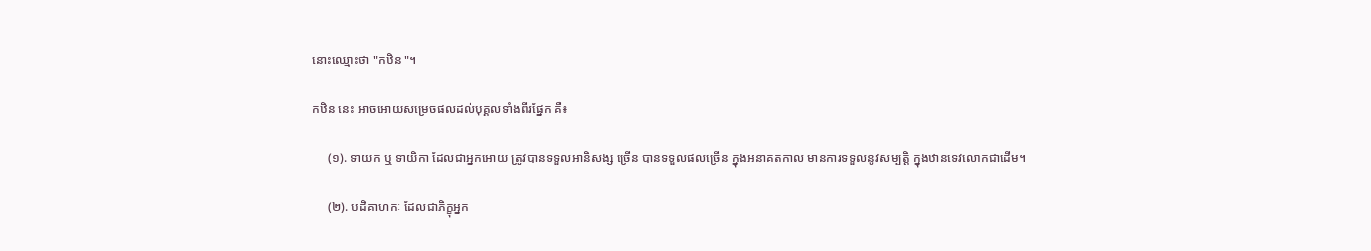នោះឈ្មោះថា "កឋិន "។

កឋិន នេះ អាចអោយសម្រេចផលដល់បុគ្គលទាំងពីរផ្នែក គឺ៖

     (១). ទាយក ឬ ទាយិកា ដែលជាអ្នកអោយ ត្រូវបានទទួលអានិសង្ស ច្រើន បានទទួលផលច្រើន ក្នុងអនាគតកាល មានការទទួលនូវសម្បត្តិ ក្នុងឋានទេវលោកជាដើម។

     (២). បដិគាហកៈ ដែលជាភិក្ខុអ្នក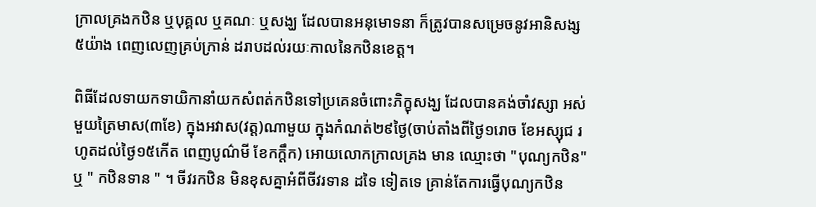ក្រាលគ្រងកឋិន ឬបុគ្គល ឬគណៈ ឬសង្ឃ ដែលបានអនុមោទនា ក៏ត្រូវបានសម្រេចនូវអានិសង្ស៥យ៉ាង ពេញលេញគ្រប់ក្រាន់ ដរាបដល់រយៈកាលនៃកឋិនខេត្ត។

ពិធីដែលទាយកទាយិកានាំយកសំពត់កឋិនទៅប្រគេនចំពោះភិក្ខុសង្ឃ ដែលបានគង់ចាំវស្សា អស់មួយត្រៃមាស(៣ខែ) ក្នុងអវាស(វត្ត)ណាមួយ ក្នុងកំណត់២៩ថ្ងៃ(ចាប់តាំងពីថ្ងៃ១រោច ខែអស្សុជ រហូតដល់ថ្ងៃ១៥កើត ពេញបូណ៌មី ខែកក្តឹក) អោយលោកក្រាលគ្រង មាន ឈ្មោះថា "បុណ្យកឋិន" ឬ " កឋិនទាន " ។ ចីវរកឋិន មិនខុសគ្នាអំពីចីវរទាន ដទៃ ទៀតទេ គ្រាន់តែការធ្វើបុណ្យកឋិន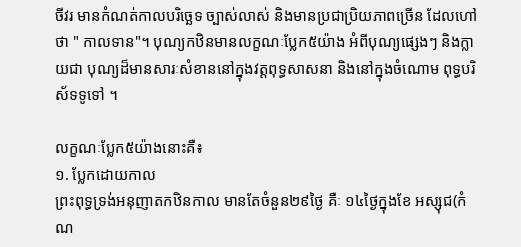ចីវរ មានកំណត់កាលបរិច្ឆេទ ច្បាស់លាស់ និងមានប្រជាប្រិយភាពច្រើន ដែលហៅថា " កាលទាន"។ បុណ្យកឋិនមានលក្ខណៈប្លែក៥យ៉ាង អំពីបុណ្យផ្សេងៗ និងក្លាយជា បុណ្យដ៏មានសារៈសំខាននៅក្នុងវត្តពុទ្ធសាសនា និងនៅក្នុងចំណោម ពុទ្ធបរិស័ទទូទៅ ។

លក្ខណៈប្លែក៥យ៉ាងនោះគឺ៖
១. ប្លែកដោយកាល
ព្រះពុទ្ធទ្រង់អនុញាតកឋិនកាល មានតែចំនួន២៩ថ្ងៃ គឺៈ ១៤ថ្ងៃក្នុងខែ អស្សុជ(កំណ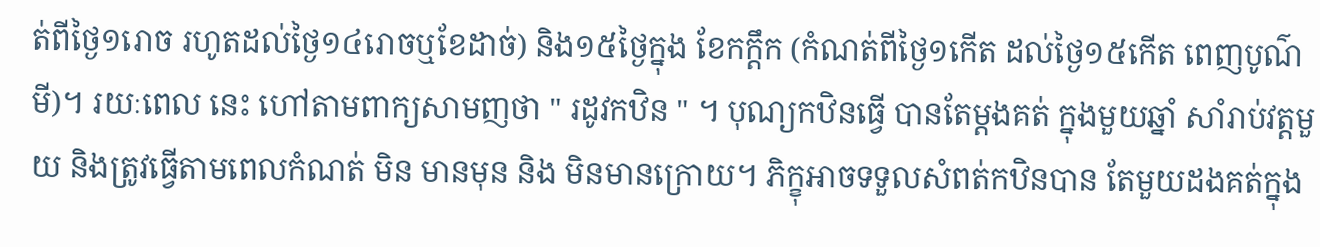ត់ពីថ្ងៃ១រោច រហូតដល់ថ្ងៃ១៤រោចឬខែដាច់) និង១៥ថ្ងៃក្នុង ខែកក្តឹក (កំណត់ពីថ្ងៃ១កើត ដល់ថ្ងៃ១៥កើត ពេញបូណ៌មី)។ រយៈពេល នេះ ហៅតាមពាក្យសាមញថា " រដូវកឋិន " ។ បុណ្យកឋិនធ្វើ បានតែម្តងគត់ ក្នុងមួយឆ្នាំ សាំរាប់វត្តមួយ និងត្រូវធ្វើតាមពេលកំណត់ មិន មានមុន និង មិនមានក្រោយ។ ភិក្ខុអាចទទួលសំពត់កឋិនបាន តែមួយដងគត់ក្នុង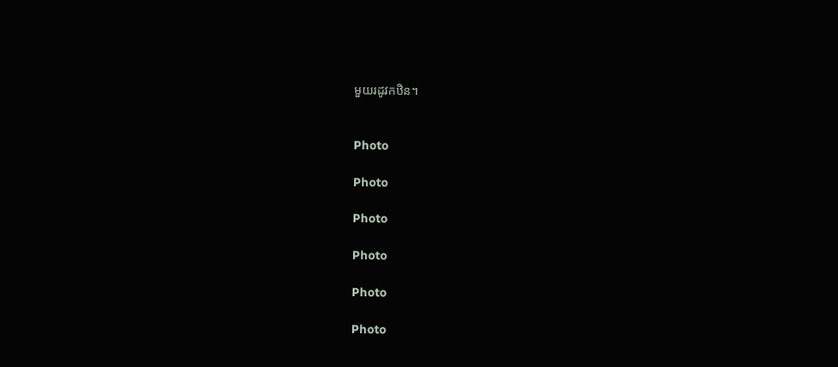មួយរដូវកឋិន។


Photo

Photo

Photo

Photo

Photo

Photo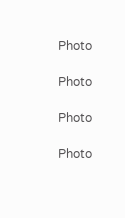Photo

Photo

Photo

Photo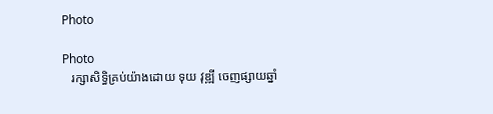Photo

Photo
   រក្សាសិទ្ធិគ្រប់យ៉ាងដោយ ទុយ វុឌ្ឍី ចេញផ្សាយឆ្នាំ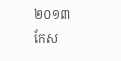២០១៣
កែស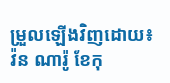ម្រួលឡើងវិញដោយ៖ វ៉ន ណារ៉ូ ខែកុ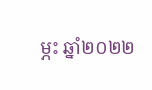ម្ភះ ឆ្នាំ២០២២